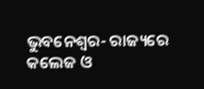ଭୁବନେଶ୍ୱର- ରାଜ୍ୟରେ କଲେଜ ଓ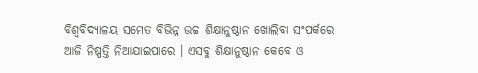ବିଶ୍ୱବିଦ୍ୟାଳୟ ସମେତ ବିଭିନ୍ନ ଉଚ୍ଚ ଶିକ୍ଷାନୁଷ୍ଠାନ ଖୋଲିବା ସଂପର୍କରେ ଆଜି ନିଷ୍ପତ୍ତି ନିଆଯାଇପାରେ । ଏସବୁ ଶିକ୍ଷାନୁଷ୍ଠାନ କେବେ ଓ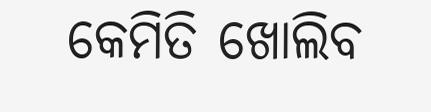କେମିତି ଖୋଲିବ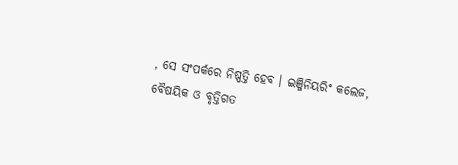, ସେ ସଂପର୍କରେ ନିଷ୍ପତ୍ତି ହେବ । ଇଞ୍ଜିନିୟରିଂ କଲେଜ, ବୈଷୟିକ ଓ ବୃତ୍ତିଗତ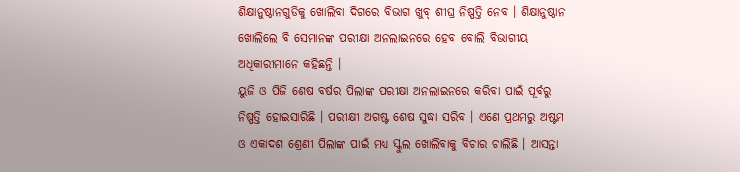ଶିକ୍ଷାନୁଷ୍ଠାନଗୁଡିକୁ ଖୋଲିବା ଦିଗରେ ବିଭାଗ ଖୁବ୍ ଶୀଘ୍ର ନିଷ୍ପତ୍ତି ନେବ । ଶିକ୍ଷାନୁଷ୍ଠାନ ଖୋଲିଲେ ବି ସେମାନଙ୍କ ପରୀକ୍ଷା ଅନଲାଇନରେ ହେବ ବୋଲି ବିଭାଗୀୟ ଅଧିକାରୀମାନେ କହିଛନ୍ତି ।
ୟୁଜି ଓ ପିଜି ଶେଷ ବର୍ଷର ପିଲାଙ୍କ ପରୀକ୍ଷା ଅନଲାଇନରେ କରିବା ପାଇଁ ପୂର୍ବରୁ ନିଷ୍ପତ୍ତି ହୋଇସାରିଛି । ପରୀକ୍ଷୀ ଅଗଷ୍ଟ ଶେଷ ସୁଦ୍ଧା ସରିବ । ଏଣେ ପ୍ରଥମରୁ ଅଷ୍ଟମ ଓ ଏକାଦଶ ଶ୍ରେଣୀ ପିଲାଙ୍କ ପାଇଁ ମଧ୍ୟ ସ୍କୁଲ ଖୋଲିବାକୁ ବିଚାର ଚାଲିଛି । ଆସନ୍ତା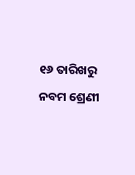୧୬ ତାରିଖରୁ ନବମ ଶ୍ରେଣୀ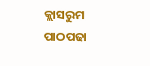କ୍ଲାସରୁମ ପାଠପଢା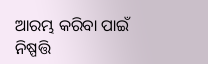ଆରମ୍ଭ କରିବା ପାଇଁ ନିଷ୍ପତ୍ତି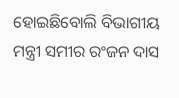ହୋଇଛିବୋଲି ବିଭାଗୀୟ ମନ୍ତ୍ରୀ ସମୀର ରଂଜନ ଦାସ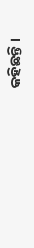କହିଛନ୍ତି ।